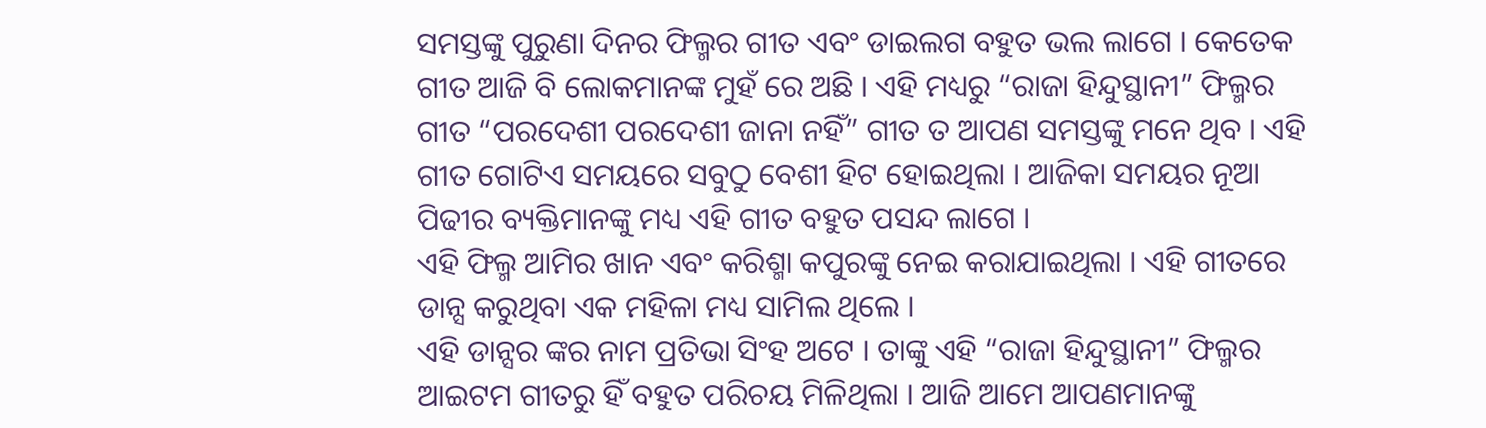ସମସ୍ତଙ୍କୁ ପୁରୁଣା ଦିନର ଫିଲ୍ମର ଗୀତ ଏବଂ ଡାଇଲଗ ବହୁତ ଭଲ ଲାଗେ । କେତେକ ଗୀତ ଆଜି ବି ଲୋକମାନଙ୍କ ମୁହଁ ରେ ଅଛି । ଏହି ମଧ୍ୟରୁ “ରାଜା ହିନ୍ଦୁସ୍ଥାନୀ” ଫିଲ୍ମର ଗୀତ “ପରଦେଶୀ ପରଦେଶୀ ଜାନା ନହିଁ” ଗୀତ ତ ଆପଣ ସମସ୍ତଙ୍କୁ ମନେ ଥିବ । ଏହି ଗୀତ ଗୋଟିଏ ସମୟରେ ସବୁଠୁ ବେଶୀ ହିଟ ହୋଇଥିଲା । ଆଜିକା ସମୟର ନୂଆ ପିଢୀର ବ୍ୟକ୍ତିମାନଙ୍କୁ ମଧ୍ୟ ଏହି ଗୀତ ବହୁତ ପସନ୍ଦ ଲାଗେ ।
ଏହି ଫିଲ୍ମ ଆମିର ଖାନ ଏବଂ କରିଶ୍ମା କପୁରଙ୍କୁ ନେଇ କରାଯାଇଥିଲା । ଏହି ଗୀତରେ ଡାନ୍ସ କରୁଥିବା ଏକ ମହିଳା ମଧ୍ୟ ସାମିଲ ଥିଲେ ।
ଏହି ଡାନ୍ସର ଙ୍କର ନାମ ପ୍ରତିଭା ସିଂହ ଅଟେ । ତାଙ୍କୁ ଏହି “ରାଜା ହିନ୍ଦୁସ୍ଥାନୀ” ଫିଲ୍ମର ଆଇଟମ ଗୀତରୁ ହିଁ ବହୁତ ପରିଚୟ ମିଳିଥିଲା । ଆଜି ଆମେ ଆପଣମାନଙ୍କୁ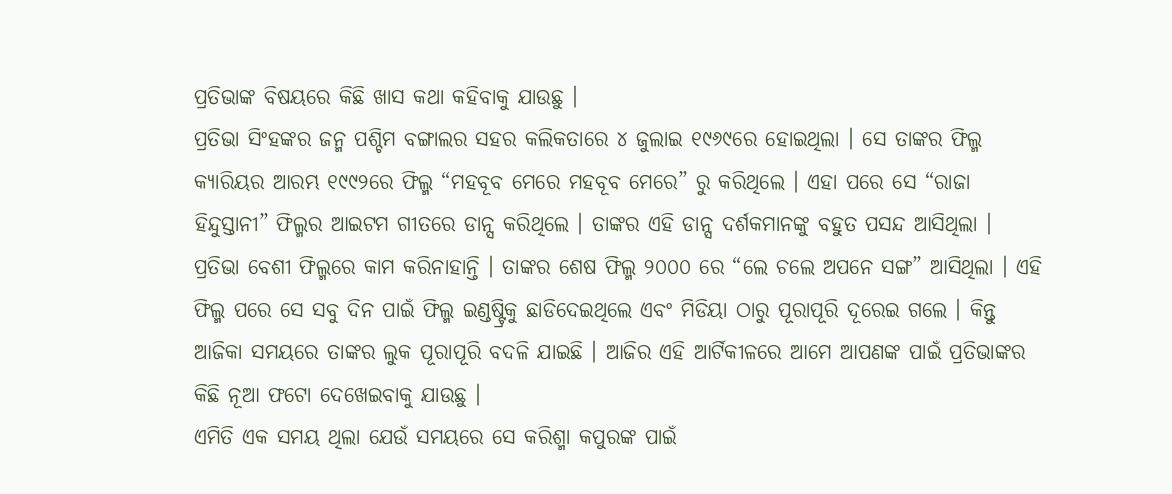ପ୍ରତିଭାଙ୍କ ବିଷୟରେ କିଛି ଖାସ କଥା କହିବାକୁ ଯାଉଛୁ ।
ପ୍ରତିଭା ସିଂହଙ୍କର ଜନ୍ମ ପଶ୍ଚିମ ବଙ୍ଗାଲର ସହର କଲିକତାରେ ୪ ଜୁଲାଇ ୧୯୬୯ରେ ହୋଇଥିଲା । ସେ ତାଙ୍କର ଫିଲ୍ମ କ୍ୟାରିୟର ଆରମ୍ଭ ୧୯୯୨ରେ ଫିଲ୍ମ “ମହବୂବ ମେରେ ମହବୂବ ମେରେ” ରୁ କରିଥିଲେ । ଏହା ପରେ ସେ “ରାଜା ହିନ୍ଦୁସ୍ତାନୀ” ଫିଲ୍ମର ଆଇଟମ ଗୀତରେ ଡାନ୍ସ କରିଥିଲେ । ତାଙ୍କର ଏହି ଡାନ୍ସ ଦର୍ଶକମାନଙ୍କୁ ବହୁତ ପସନ୍ଦ ଆସିଥିଲା ।
ପ୍ରତିଭା ବେଶୀ ଫିଲ୍ମରେ କାମ କରିନାହାନ୍ତି । ତାଙ୍କର ଶେଷ ଫିଲ୍ମ ୨୦୦୦ ରେ “ଲେ ଚଲେ ଅପନେ ସଙ୍ଗ” ଆସିଥିଲା । ଏହି ଫିଲ୍ମ ପରେ ସେ ସବୁ ଦିନ ପାଇଁ ଫିଲ୍ମ ଇଣ୍ଡଷ୍ଟ୍ରିକୁ ଛାଡିଦେଇଥିଲେ ଏବଂ ମିଡିୟା ଠାରୁ ପୂରାପୂରି ଦୂରେଇ ଗଲେ । କିନ୍ତୁ ଆଜିକା ସମୟରେ ତାଙ୍କର ଲୁକ ପୂରାପୂରି ବଦଳି ଯାଇଛି । ଆଜିର ଏହି ଆର୍ଟିକୀଳରେ ଆମେ ଆପଣଙ୍କ ପାଇଁ ପ୍ରତିଭାଙ୍କର କିଛି ନୂଆ ଫଟୋ ଦେଖେଇବାକୁ ଯାଉଛୁ ।
ଏମିତି ଏକ ସମୟ ଥିଲା ଯେଉଁ ସମୟରେ ସେ କରିଶ୍ମା କପୁରଙ୍କ ପାଇଁ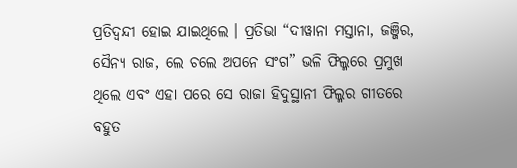ପ୍ରତିଦ୍ଵନ୍ଦୀ ହୋଇ ଯାଇଥିଲେ । ପ୍ରତିଭା “ଦୀୱାନା ମସ୍ତାନା, ଜଞ୍ଜିର, ସୈନ୍ୟ ରାଜ, ଲେ ଚଲେ ଅପନେ ସଂଗ” ଭଳି ଫିଲ୍ମରେ ପ୍ରମୁଖ ଥିଲେ ଏବଂ ଏହା ପରେ ସେ ରାଜା ହିଦୁସ୍ଥାନୀ ଫିଲ୍ମର ଗୀତରେ ବହୁତ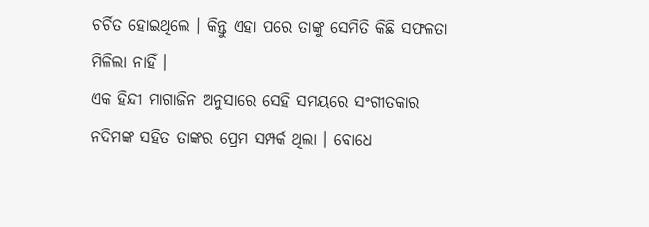ଚର୍ଚିତ ହୋଇଥିଲେ । କିନ୍ତୁ ଏହା ପରେ ତାଙ୍କୁ ସେମିତି କିଛି ସଫଳତା ମିଳିଲା ନାହିଁ ।
ଏକ ହିନ୍ଦୀ ମାଗାଜିନ ଅନୁସାରେ ସେହି ସମୟରେ ସଂଗୀତକାର ନଦିମଙ୍କ ସହିତ ତାଙ୍କର ପ୍ରେମ ସମ୍ପର୍କ ଥିଲା । ବୋଧେ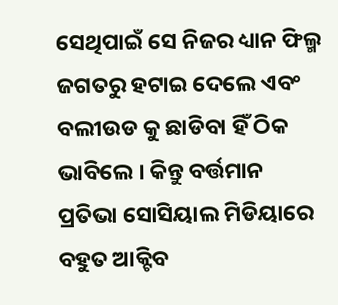ସେଥିପାଇଁ ସେ ନିଜର ଧ୍ୟାନ ଫିଲ୍ମ ଜଗତରୁ ହଟାଇ ଦେଲେ ଏବଂ ବଲୀଉଡ କୁ ଛାଡିବା ହିଁ ଠିକ ଭାବିଲେ । କିନ୍ତୁ ବର୍ତ୍ତମାନ ପ୍ରତିଭା ସୋସିୟାଲ ମିଡିୟାରେ ବହୁତ ଆକ୍ଟିବ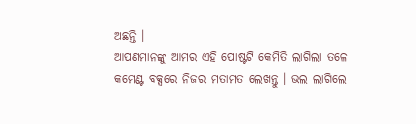ଅଛନ୍ତି ।
ଆପଣମାନଙ୍କୁ ଆମର ଏହି ପୋଷ୍ଟଟି କେମିତି ଲାଗିଲା ତଳେ କମେଣ୍ଟ ବକ୍ସରେ ନିଜର ମତାମତ ଲେଖନ୍ତୁ । ଭଲ ଲାଗିଲେ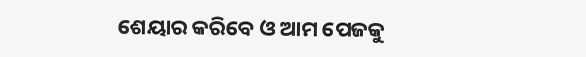ଶେୟାର କରିବେ ଓ ଆମ ପେଜକୁ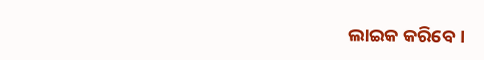ଲାଇକ କରିବେ ।